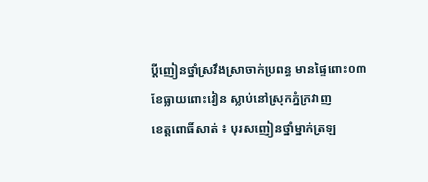ប្តីញៀនថ្នាំស្រវឹងស្រាចាក់ប្រពន្ធ មានផ្ទៃពោះ០៣ខែធ្លាយពោះវៀន ស្លាប់នៅស្រុកភ្នំក្រវាញ
ខេត្តពោធិ៍សាត់ ៖ បុរសញៀនថ្នាំម្នាក់ត្រឡ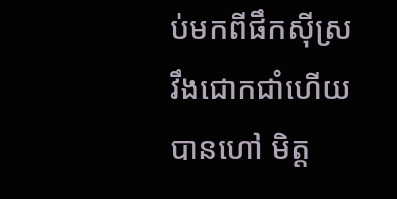ប់មកពីផឹកស៊ីស្រវឹងជោកជាំហើយបានហៅ មិត្ត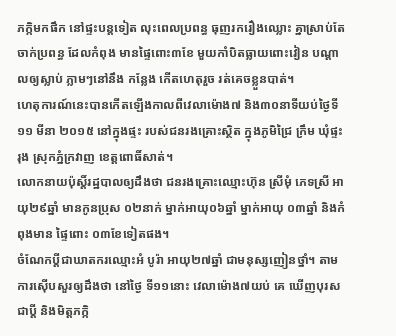ភក្កិមកផឹក នៅផ្ទះបន្តទៀត លុះពេលប្រពន្ធ ធុញរករឿងឈ្លោះ គ្នាស្រាប់តែចាក់ប្រពន្ធ ដែលកំពុង មានផ្ទៃពោះ៣ខែ មួយកាំបិតធ្លាយពោះវៀន បណ្ដាលឲ្យស្លាប់ ភ្លាមៗនៅនឹង កន្លែង កើតហេតុរួច រត់គេចខ្លួនបាត់។
ហេតុការណ៍នេះបានកើតឡើងកាលពីវេលាម៉ោង៧ និង៣០នាទីយប់ថ្ងៃទី១១ មីនា ២០១៥ នៅក្នុងផ្ទះ របស់ជនរងគ្រោះស្ថិត ក្នុងភូមិជ្រៃ ក្រឹម ឃុំផ្ទះរុង ស្រុកភ្នំក្រវាញ ខេត្តពោធិ៍សាត់។
លោកនាយប៉ុស្តិ៍រដ្ឋបាលឲ្យដឹងថា ជនរងគ្រោះឈ្មោះហ៊ុន ស្រីមុំ ភេទស្រី អាយុ២៩ឆ្នាំ មានកូនប្រុស ០២នាក់ ម្នាក់អាយុ០៦ឆ្នាំ ម្នាក់អាយុ ០៣ឆ្នាំ និងកំពុងមាន ផ្ទៃពោះ ០៣ខែទៀតផង។
ចំណែកប្ដីជាឃាតករឈ្មោះអំ បូរ៉ា អាយុ២៧ឆ្នាំ ជាមនុស្សញៀនថ្នាំ។ តាមការស៊ើបសួរឲ្យដឹងថា នៅថ្ងៃ ទី១១នោះ វេលាម៉ោង៧យប់ គេ ឃើញបុរសជាប្ដី និងមិត្តភក្កិ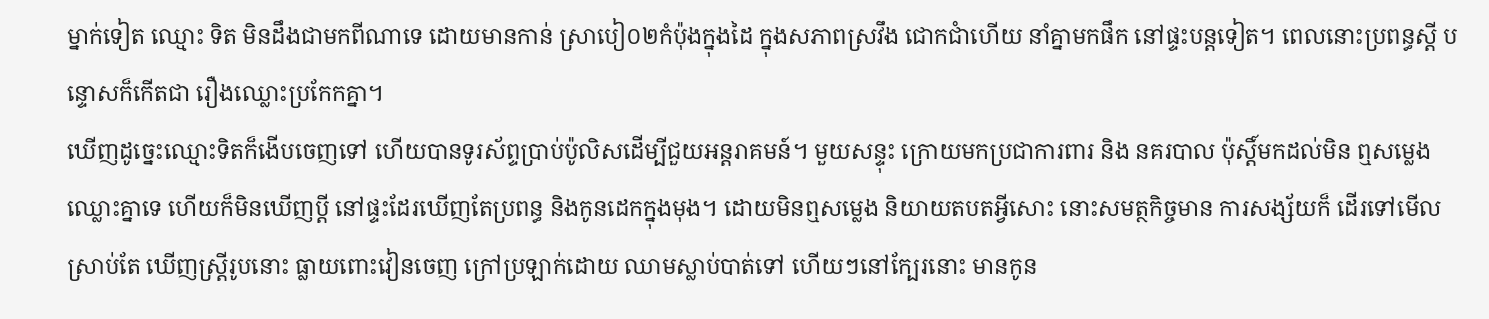ម្នាក់ទៀត ឈ្មោះ ទិត មិនដឹងជាមកពីណាទេ ដោយមានកាន់ ស្រាបៀ០២កំប៉ុងក្នុងដៃ ក្នុងសភាពស្រវឹង ជោកជាំហើយ នាំគ្នាមកផឹក នៅផ្ទះបន្តទៀត។ ពេលនោះប្រពន្ធស្ដី បន្ទោសក៏កើតជា រឿងឈ្លោះប្រកែកគ្នា។
ឃើញដូច្នេះឈ្មោះទិតក៏ងើបចេញទៅ ហើយបានទូរស័ព្ទប្រាប់ប៉ូលិសដើម្បីជួយអន្តរាគមន៍។ មួយសន្ទុះ ក្រោយមកប្រជាការពារ និង នគរបាល ប៉ុស្តិ៍មកដល់មិន ឮសម្លេងឈ្លោះគ្នាទេ ហើយក៏មិនឃើញប្ដី នៅផ្ទះដែរឃើញតែប្រពន្ធ និងកូនដេកក្នុងមុង។ ដោយមិនឮសម្លេង និយាយតបតអ្វីសោះ នោះសមត្ថកិច្ចមាន ការសង្ស័យក៏ ដើរទៅមើលស្រាប់តែ ឃើញស្ត្រីរូបនោះ ធ្លាយពោះវៀនចេញ ក្រៅប្រឡាក់ដោយ ឈាមស្លាប់បាត់ទៅ ហើយៗនៅក្បែរនោះ មានកូន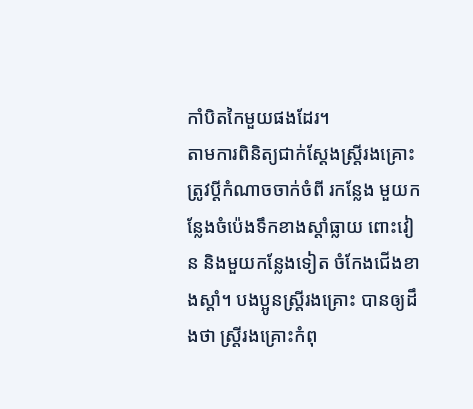កាំបិតកៃមួយផងដែរ។
តាមការពិនិត្យជាក់ស្ដែងស្ត្រីរងគ្រោះត្រូវប្ដីកំណាចចាក់ចំពី រកន្លែង មួយកន្លែងចំប៉េងទឹកខាងស្ដាំធ្លាយ ពោះវៀន និងមួយកន្លែងទៀត ចំកែងជើងខាងស្ដាំ។ បងប្អូនស្ត្រីរងគ្រោះ បានឲ្យដឹងថា ស្ត្រីរងគ្រោះកំពុ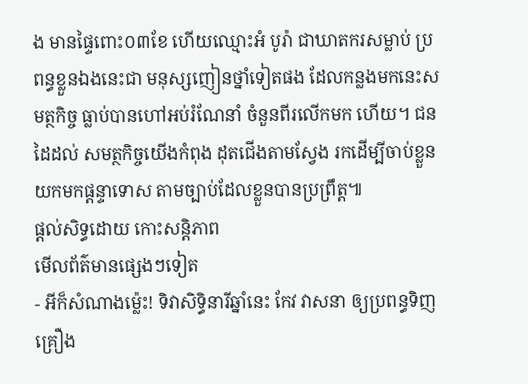ង មានផ្ទៃពោះ០៣ខែ ហើយឈ្មោះអំ បូរ៉ា ជាឃាតករសម្លាប់ ប្រពន្ធខ្លួនឯងនេះជា មនុស្សញៀនថ្នាំទៀតផង ដែលកន្លងមកនេះសមត្ថកិច្ច ធ្លាប់បានហៅអប់រំណែនាំ ចំនួនពីរលើកមក ហើយ។ ជនដៃដល់ សមត្ថកិច្ចយើងកំពុង ដុតជើងតាមស្វែង រកដើម្បីចាប់ខ្លួន យកមកផ្ដន្ទាទោស តាមច្បាប់ដែលខ្លួនបានប្រព្រឹត្ត៕
ផ្តល់សិទ្ធដោយ កោះសន្តិភាព
មើលព័ត៌មានផ្សេងៗទៀត
- អីក៏សំណាងម្ល៉េះ! ទិវាសិទ្ធិនារីឆ្នាំនេះ កែវ វាសនា ឲ្យប្រពន្ធទិញគ្រឿង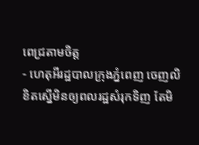ពេជ្រតាមចិត្ត
- ហេតុអីរដ្ឋបាលក្រុងភ្នំពេញ ចេញលិខិតស្នើមិនឲ្យពលរដ្ឋសំរុកទិញ តែមិ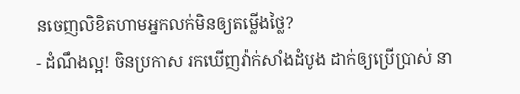នចេញលិខិតហាមអ្នកលក់មិនឲ្យតម្លើងថ្លៃ?
- ដំណឹងល្អ! ចិនប្រកាស រកឃើញវ៉ាក់សាំងដំបូង ដាក់ឲ្យប្រើប្រាស់ នា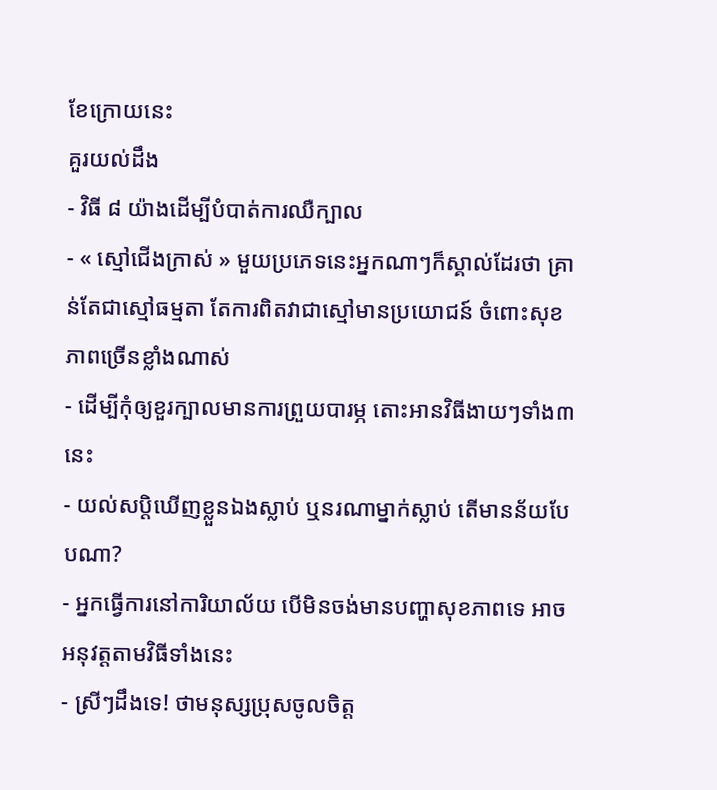ខែក្រោយនេះ
គួរយល់ដឹង
- វិធី ៨ យ៉ាងដើម្បីបំបាត់ការឈឺក្បាល
- « ស្មៅជើងក្រាស់ » មួយប្រភេទនេះអ្នកណាៗក៏ស្គាល់ដែរថា គ្រាន់តែជាស្មៅធម្មតា តែការពិតវាជាស្មៅមានប្រយោជន៍ ចំពោះសុខភាពច្រើនខ្លាំងណាស់
- ដើម្បីកុំឲ្យខួរក្បាលមានការព្រួយបារម្ភ តោះអានវិធីងាយៗទាំង៣នេះ
- យល់សប្តិឃើញខ្លួនឯងស្លាប់ ឬនរណាម្នាក់ស្លាប់ តើមានន័យបែបណា?
- អ្នកធ្វើការនៅការិយាល័យ បើមិនចង់មានបញ្ហាសុខភាពទេ អាចអនុវត្តតាមវិធីទាំងនេះ
- ស្រីៗដឹងទេ! ថាមនុស្សប្រុសចូលចិត្ត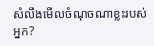សំលឹងមើលចំណុចណាខ្លះរបស់អ្នក?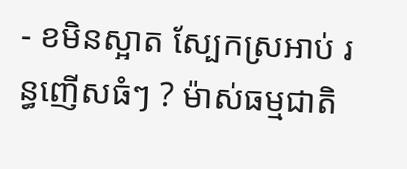- ខមិនស្អាត ស្បែកស្រអាប់ រន្ធញើសធំៗ ? ម៉ាស់ធម្មជាតិ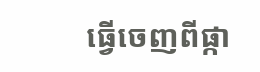ធ្វើចេញពីផ្កា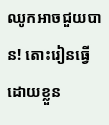ឈូកអាចជួយបាន! តោះរៀនធ្វើដោយខ្លួន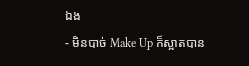ឯង
- មិនបាច់ Make Up ក៏ស្អាតបាន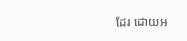ដែរ ដោយអ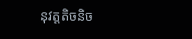នុវត្តតិចនិច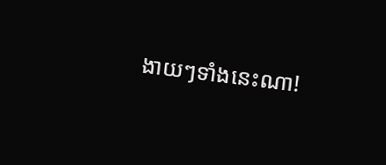ងាយៗទាំងនេះណា!